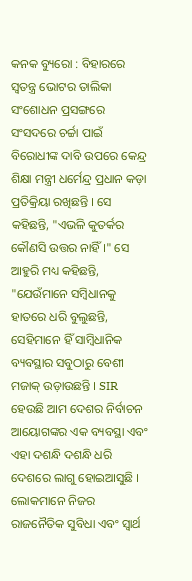କନକ ବ୍ୟୁରୋ : ବିହାରରେ ସ୍ୱତନ୍ତ୍ର ଭୋଟର ତାଲିକା ସଂଶୋଧନ ପ୍ରସଙ୍ଗରେ ସଂସଦରେ ଚର୍ଚ୍ଚା ପାଇଁ ବିରୋଧୀଙ୍କ ଦାବି ଉପରେ କେନ୍ଦ୍ର ଶିକ୍ଷା ମନ୍ତ୍ରୀ ଧର୍ମେନ୍ଦ୍ର ପ୍ରଧାନ କଡ଼ା ପ୍ରତିକ୍ରିୟା ରଖିଛନ୍ତି । ସେ କହିଛନ୍ତି, "ଏଭଳି କୁତର୍କର କୌଣସି ଉତ୍ତର ନାହିଁ ।" ସେ ଆହୁରି ମଧ୍ୟ କହିଛନ୍ତି, "ଯେଉଁମାନେ ସମ୍ବିଧାନକୁ ହାତରେ ଧରି ବୁଲୁଛନ୍ତି, ସେହିମାନେ ହିଁ ସାମ୍ବିଧାନିକ ବ୍ୟବସ୍ଥାର ସବୁଠାରୁ ବେଶୀ ମଜାକ୍ ଉଡ଼ାଉଛନ୍ତି । SIR ହେଉଛି ଆମ ଦେଶର ନିର୍ବାଚନ ଆୟୋଗଙ୍କର ଏକ ବ୍ୟବସ୍ଥା ଏବଂ ଏହା ଦଶନ୍ଧି ଦଶନ୍ଧି ଧରି ଦେଶରେ ଲାଗୁ ହୋଇଆସୁଛି । ଲୋକମାନେ ନିଜର ରାଜନୈତିକ ସୁବିଧା ଏବଂ ସ୍ୱାର୍ଥ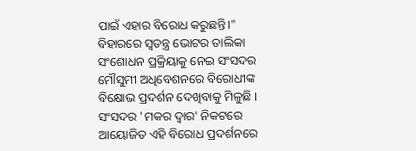ପାଇଁ ଏହାର ବିରୋଧ କରୁଛନ୍ତି।"
ବିହାରରେ ସ୍ୱତନ୍ତ୍ର ଭୋଟର ତାଲିକା ସଂଶୋଧନ ପ୍ରକ୍ରିୟାକୁ ନେଇ ସଂସଦର ମୌସୁମୀ ଅଧିବେଶନରେ ବିରୋଧୀଙ୍କ ବିକ୍ଷୋଭ ପ୍ରଦର୍ଶନ ଦେଖିବାକୁ ମିଳୁଛି । ସଂସଦର 'ମକର ଦ୍ୱାର' ନିକଟରେ ଆୟୋଜିତ ଏହି ବିରୋଧ ପ୍ରଦର୍ଶନରେ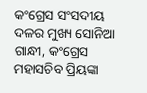କଂଗ୍ରେସ ସଂସଦୀୟ ଦଳର ମୁଖ୍ୟ ସୋନିଆ ଗାନ୍ଧୀ, କଂଗ୍ରେସ ମହାସଚିବ ପ୍ରିୟଙ୍କା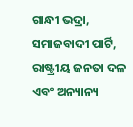ଗାନ୍ଧୀ ଭଦ୍ରା, ସମାଜବାଦୀ ପାର୍ଟି, ରାଷ୍ଟ୍ରୀୟ ଜନତା ଦଳ ଏବଂ ଅନ୍ୟାନ୍ୟ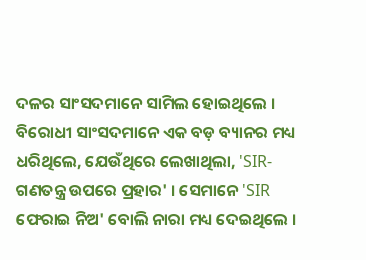ଦଳର ସାଂସଦମାନେ ସାମିଲ ହୋଇଥିଲେ । ବିରୋଧୀ ସାଂସଦମାନେ ଏକ ବଡ଼ ବ୍ୟାନର ମଧ୍ୟ ଧରିଥିଲେ, ଯେଉଁଥିରେ ଲେଖାଥିଲା, 'SIR- ଗଣତନ୍ତ୍ର ଉପରେ ପ୍ରହାର' । ସେମାନେ 'SIR ଫେରାଇ ନିଅ' ବୋଲି ନାରା ମଧ୍ୟ ଦେଇଥିଲେ ।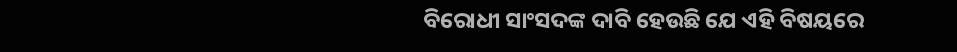ବିରୋଧୀ ସାଂସଦଙ୍କ ଦାବି ହେଉଛି ଯେ ଏହି ବିଷୟରେ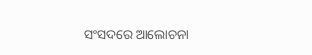ସଂସଦରେ ଆଲୋଚନା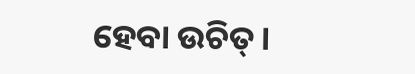ହେବା ଉଚିତ୍।